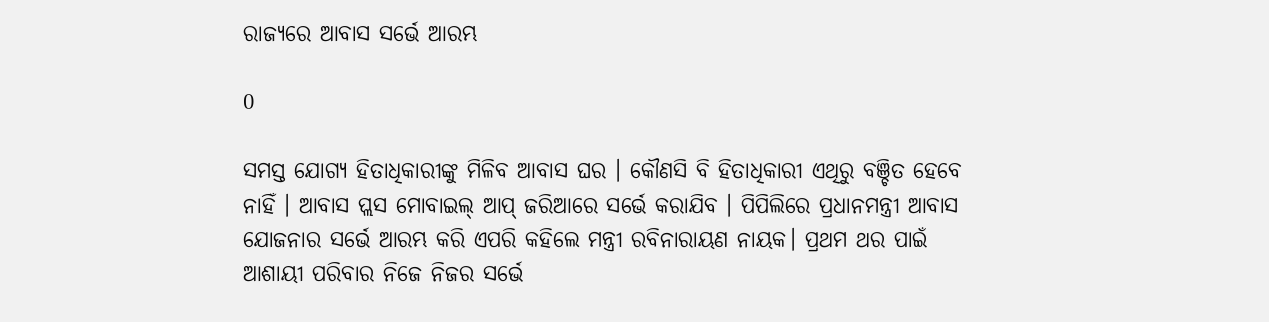ରାଜ୍ୟରେ ଆବାସ ସର୍ଭେ ଆରମ୍ଭ

0

ସମସ୍ତ ଯୋଗ୍ୟ ହିତାଧିକାରୀଙ୍କୁ ମିଳିବ ଆବାସ ଘର । କୌଣସି ବି ହିତାଧିକାରୀ ଏଥିରୁ ବଞ୍ଚିତ ହେବେ ନାହିଁ । ଆବାସ ପ୍ଲସ ମୋବାଇଲ୍ ଆପ୍ ଜରିଆରେ ସର୍ଭେ କରାଯିବ । ପିପିଲିରେ ପ୍ରଧାନମନ୍ତ୍ରୀ ଆବାସ ଯୋଜନାର ସର୍ଭେ ଆରମ୍ଭ କରି ଏପରି କହିଲେ ମନ୍ତ୍ରୀ ରବିନାରାୟଣ ନାୟକ। ପ୍ରଥମ ଥର ପାଇଁ ଆଶାୟୀ ପରିବାର ନିଜେ ନିଜର ସର୍ଭେ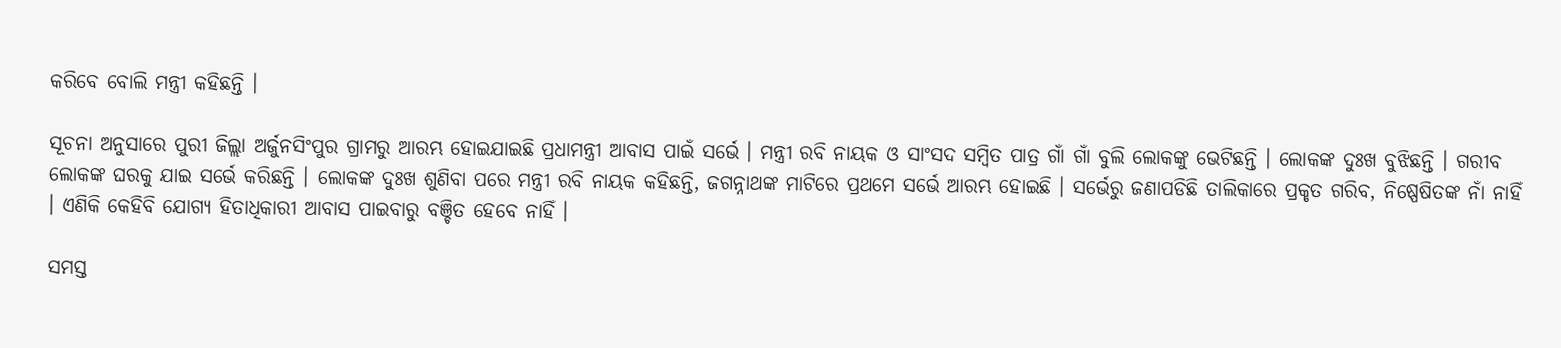କରିବେ ବୋଲି ମନ୍ତ୍ରୀ କହିଛନ୍ତି ।

ସୂଚନା ଅନୁସାରେ ପୁରୀ ଜିଲ୍ଲା ଅର୍ଜୁନସିଂପୁର ଗ୍ରାମରୁ ଆରମ୍ଭ ହୋଇଯାଇଛି ପ୍ରଧାମନ୍ତ୍ରୀ ଆବାସ ପାଇଁ ସର୍ଭେ । ମନ୍ତ୍ରୀ ରବି ନାୟକ ଓ ସାଂସଦ ସମ୍ବିତ ପାତ୍ର ଗାଁ ଗାଁ ବୁଲି ଲୋକଙ୍କୁ ଭେଟିଛନ୍ତି । ଲୋକଙ୍କ ଦୁଃଖ ବୁଝିଛନ୍ତି । ଗରୀବ ଲୋକଙ୍କ ଘରକୁ ଯାଇ ସର୍ଭେ କରିଛନ୍ତି । ଲୋକଙ୍କ ଦୁଃଖ ଶୁଣିବା ପରେ ମନ୍ତ୍ରୀ ରବି ନାୟକ କହିଛନ୍ତି, ଜଗନ୍ନାଥଙ୍କ ମାଟିରେ ପ୍ରଥମେ ସର୍ଭେ ଆରମ୍ଭ ହୋଇଛି । ସର୍ଭେରୁ ଜଣାପଡିଛି ତାଲିକାରେ ପ୍ରକୃତ ଗରିବ, ନିଷ୍ପେଷିତଙ୍କ ନାଁ ନାହିଁ । ଏଣିକି କେହିବି ଯୋଗ୍ୟ ହିତାଧିକାରୀ ଆବାସ ପାଇବାରୁ ବଞ୍ଚିତ ହେବେ ନାହିଁ ।

ସମସ୍ତ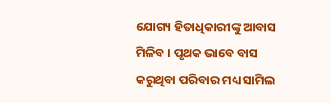ଯୋଗ୍ୟ ହିତାଧିକାରୀଙ୍କୁ ଆବାସ ମିଳିବ । ପୃଥକ ଭାବେ ବାସ କରୁଥିବା ପରିବାର ମଧ୍ୟ ସାମିଲ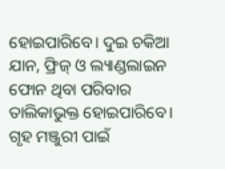ହୋଇପାରିବେ। ଦୁଇ ଚକିଆ ଯାନ, ଫ୍ରିଜ୍ ଓ ଲ୍ୟାଣ୍ଡଲାଇନ ଫୋନ ଥିବା ପରିବାର ତାଲିକାଭୁକ୍ତ ହୋଇପାରିବେ। ଗୃହ ମଞ୍ଜୁରୀ ପାଇଁ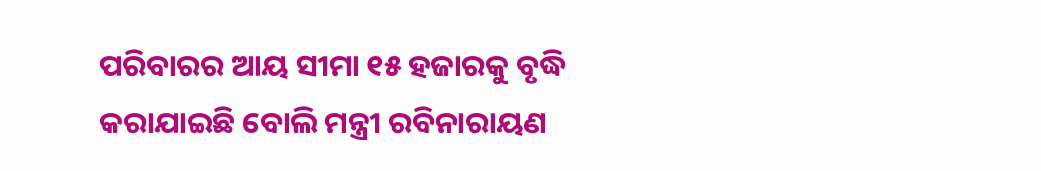ପରିବାରର ଆୟ ସୀମା ୧୫ ହଜାରକୁ ବୃଦ୍ଧି କରାଯାଇଛି ବୋଲି ମନ୍ତ୍ରୀ ରବିନାରାୟଣ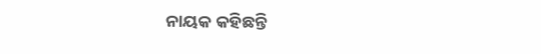ନାୟକ କହିଛନ୍ତି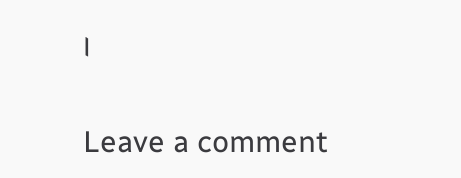।

Leave a comment